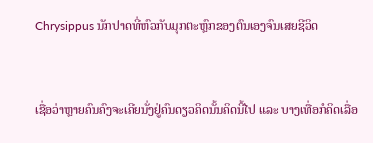Chrysippus ນັກປາດທີ່ຫົວກັບມຸກຕະຫຼົກຂອງຕົນເອງຈົນເສຍຊີວິດ


ເຊື່ອວ່າຫຼາຍຄົນຄົງຈະເຄີຍນັ່ງຢູ່ຄົນດຽວຄິດນັ້ນຄິດນີ້ໄປ ແລະ ບາງເທື່ອກໍຄິດເລື່ອ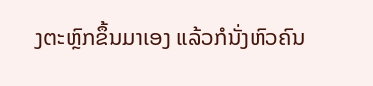ງຕະຫຼົກຂຶ້ນມາເອງ ແລ້ວກໍນັ່ງຫົວຄົນ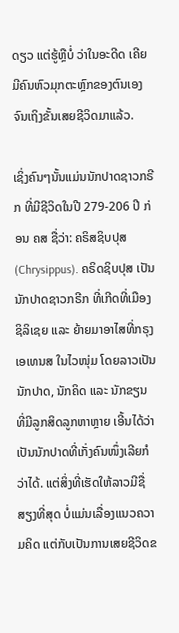ດຽວ ແຕ່ຮູ້ຫຼືບໍ່ ວ່າໃນອະດີດ ເຄີຍມີຄົນຫົວມຸກຕະຫຼົກຂອງຕົນເອງຈົນເຖິງຂັ້ນເສຍຊີວິດມາແລ້ວ.

ເຊິ່ງຄົນໆນັ້ນແມ່ນນັກປາດຊາວກຣີກ ທີ່ມີຊີວິດໃນປີ 279-206 ປີ ກ່ອນ ຄສ ຊື່ວ່າ: ຄຣິສຊິບປຸສ (Chrysippus). ຄຣິດຊິບປຸສ ເປັນນັກປາດຊາວກຣີກ ທີ່ເກີດທີ່ເມືອງ ຊິລິເຊຍ ແລະ ຍ້າຍມາອາໄສທີ່ກຣຸງ ເອເທນສ ໃນໄວໜຸ່ມ ໂດຍລາວເປັນນັກປາດ, ນັກຄິດ ແລະ ນັກຂຽນ ທີ່ມີລູກສິດລູກຫາຫຼາຍ ເອີ້ນໄດ້ວ່າເປັນນັກປາດທີ່ເກັ່ງຄົນໜຶ່ງເລີຍກໍວ່າໄດ້. ແຕ່ສິ່ງທີ່ເຮັດໃຫ້ລາວມີຊື່ສຽງທີ່ສຸດ ບໍ່ແມ່ນເລື່ອງແນວຄວາມຄິດ ແຕ່ກັບເປັນການເສຍຊີວິດຂ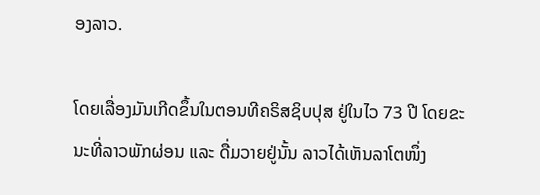ອງລາວ.

ໂດຍເລື່ອງມັນເກີດຂຶ້ນໃນຕອນທີຄຣິສຊິບປຸສ ຢູ່ໃນໄວ 73 ປີ ໂດຍຂະນະທີ່ລາວພັກຜ່ອນ ແລະ ດື່ມວາຍຢູ່ນັ້ນ ລາວໄດ້ເຫັນລາໂຕໜຶ່ງ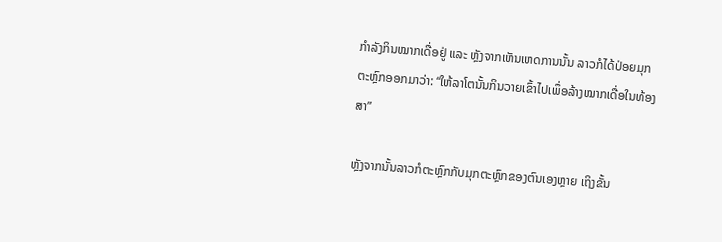ກໍາລັງກິນໝາກເດື່ອຢູ່ ແລະ ຫຼັງຈາກເຫັນເຫດການນັ້ນ ລາວກໍໄດ້ປ່ອຍມຸກຕະຫຼົກອອກມາວ່າ: “ໃຫ້ລາໂຕນັ້ນກິນວາຍເຂົ້າໄປເພຶ່ອລ້າງໝາກເດື່ອໃນທ້ອງສາ”

ຫຼັງຈາກນັ້ນລາວກໍຕະຫຼົກກັບມຸກຕະຫຼົກຂອງຕົນເອງຫຼາຍ ເຖິງຂັ້ນ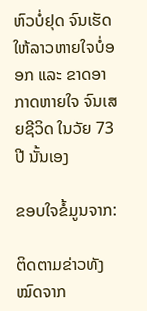ຫົວບໍ່ຢຸດ ຈົນເຮັດໃຫ້ລາວຫາຍໃຈບໍ່ອອກ ແລະ ຂາດອາກາດຫາຍໃຈ ຈົນເສຍຊີວິດ ໃນວັຍ 73 ປີ ນັ້ນເອງ

ຂອບໃຈຂໍ້ມູນຈາກ:

ຕິດຕາມຂ່າວທັງໝົດຈາກ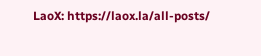LaoX: https://laox.la/all-posts/